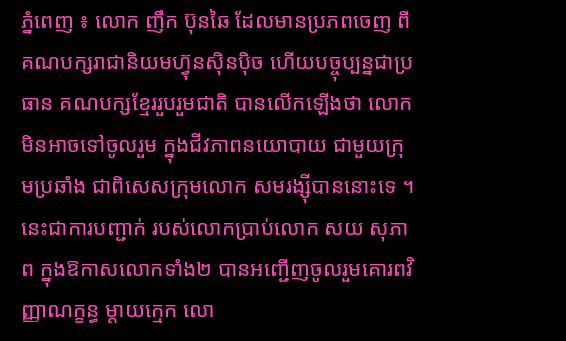ភ្នំពេញ ៖ លោក ញឹក ប៊ុនឆៃ ដែលមានប្រភពចេញ ពីគណបក្សរាជានិយមហ្វ៊ុនស៊ិនប៉ិច ហើយបច្ចុប្បន្នជាប្រធាន គណបក្សខ្មែររួបរួមជាតិ បានលើកឡើងថា លោកមិនអាចទៅចូលរួម ក្នុងជីវភាពនយោបាយ ជាមួយក្រុមប្រឆាំង ជាពិសេសក្រុមលោក សមរង្ស៊ីបាននោះទេ ។ នេះជាការបញ្ជាក់ របស់លោកប្រាប់លោក សយ សុភាព ក្នុងឱកាសលោកទាំង២ បានអញ្ជើញចូលរួមគោរពវិញ្ញាណក្ខន្ធ ម្តាយក្មេក លោ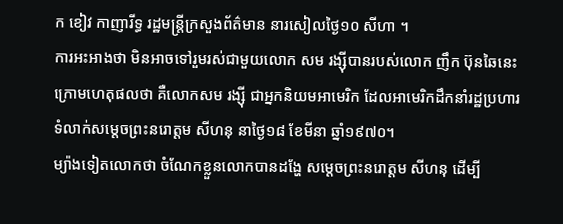ក ខៀវ កាញារីទ្ធ រដ្ឋមន្រ្តីក្រសួងព័ត៌មាន នារសៀលថ្ងៃ១០ សីហា ។
ការអះអាងថា មិនអាចទៅរួមរស់ជាមួយលោក សម រង្ស៊ីបានរបស់លោក ញឹក ប៊ុនឆៃនេះ ក្រោមហេតុផលថា គឺលោកសម រង្ស៊ី ជាអ្នកនិយមអាមេរិក ដែលអាមេរិកដឹកនាំរដ្ឋប្រហារទំលាក់សម្តេចព្រះនរោត្តម សីហនុ នាថ្ងៃ១៨ ខែមីនា ឆ្នាំ១៩៧០។
ម្យ៉ាងទៀតលោកថា ចំណែកខ្លួនលោកបានដង្ហែ សម្តេចព្រះនរោត្តម សីហនុ ដើម្បី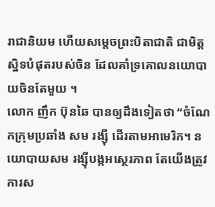រាជានិយម ហើយសម្តេចព្រះបិតាជាតិ ជាមិត្តស្និទបំផុតរបស់ចិន ដែលគាំទ្រគោលនយោបាយចិនតែមួយ ។
លោក ញឹក ប៊ុនឆៃ បានឲ្យដឹងទៀតថា “ចំណែកក្រុមប្រឆាំង សម រង្ស៊ី ដើរតាមអាមេរិក។ នយោបាយសម រង្ស៊ីបង្កអស្ថេរភាព តែយើងត្រូវការស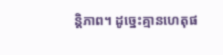ន្តិភាព។ ដូច្នេះគ្មានហេតុផ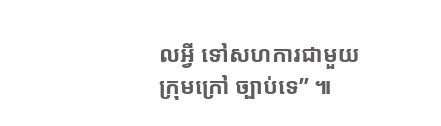លអ្វី ទៅសហការជាមួយក្រុមក្រៅ ច្បាប់ទេ” ៕